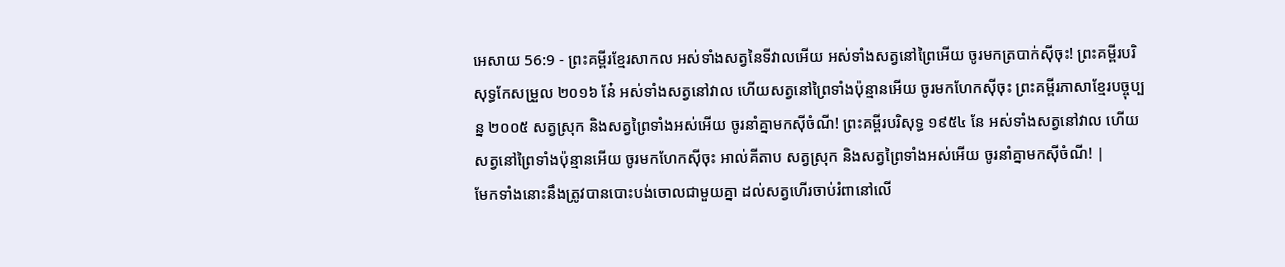អេសាយ 56:9 - ព្រះគម្ពីរខ្មែរសាកល អស់ទាំងសត្វនៃទីវាលអើយ អស់ទាំងសត្វនៅព្រៃអើយ ចូរមកត្របាក់ស៊ីចុះ! ព្រះគម្ពីរបរិសុទ្ធកែសម្រួល ២០១៦ នែ៎ អស់ទាំងសត្វនៅវាល ហើយសត្វនៅព្រៃទាំងប៉ុន្មានអើយ ចូរមកហែកស៊ីចុះ ព្រះគម្ពីរភាសាខ្មែរបច្ចុប្បន្ន ២០០៥ សត្វស្រុក និងសត្វព្រៃទាំងអស់អើយ ចូរនាំគ្នាមកស៊ីចំណី! ព្រះគម្ពីរបរិសុទ្ធ ១៩៥៤ នែ អស់ទាំងសត្វនៅវាល ហើយសត្វនៅព្រៃទាំងប៉ុន្មានអើយ ចូរមកហែកស៊ីចុះ អាល់គីតាប សត្វស្រុក និងសត្វព្រៃទាំងអស់អើយ ចូរនាំគ្នាមកស៊ីចំណី! |
មែកទាំងនោះនឹងត្រូវបានបោះបង់ចោលជាមួយគ្នា ដល់សត្វហើរចាប់រំពានៅលើ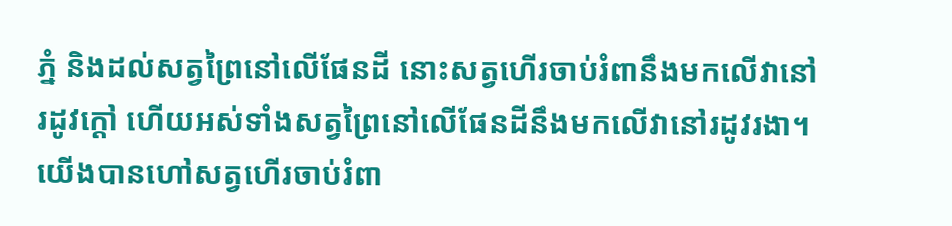ភ្នំ និងដល់សត្វព្រៃនៅលើផែនដី នោះសត្វហើរចាប់រំពានឹងមកលើវានៅរដូវក្ដៅ ហើយអស់ទាំងសត្វព្រៃនៅលើផែនដីនឹងមកលើវានៅរដូវរងា។
យើងបានហៅសត្វហើរចាប់រំពា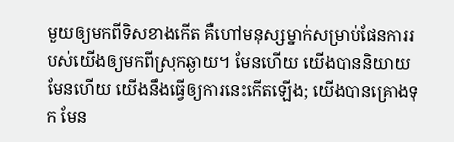មួយឲ្យមកពីទិសខាងកើត គឺហៅមនុស្សម្នាក់សម្រាប់ផែនការរបស់យើងឲ្យមកពីស្រុកឆ្ងាយ។ មែនហើយ យើងបាននិយាយ មែនហើយ យើងនឹងធ្វើឲ្យការនេះកើតឡើង; យើងបានគ្រោងទុក មែន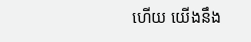ហើយ យើងនឹង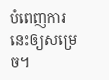បំពេញការនេះឲ្យសម្រេច។